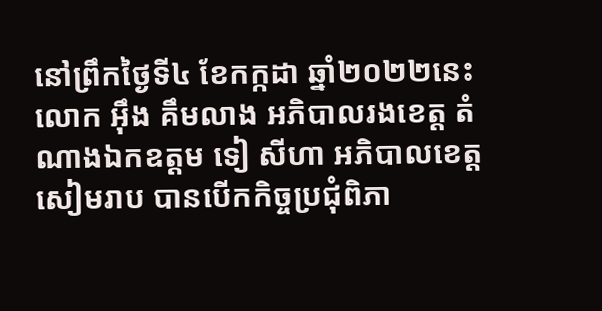នៅព្រឹកថ្ងៃទី៤ ខែកក្កដា ឆ្នាំ២០២២នេះ លោក អ៊ឹង គឹមលាង អភិបាលរងខេត្ត តំណាងឯកឧត្តម ទៀ សីហា អភិបាលខេត្តសៀមរាប បានបើកកិច្ចប្រជុំពិភា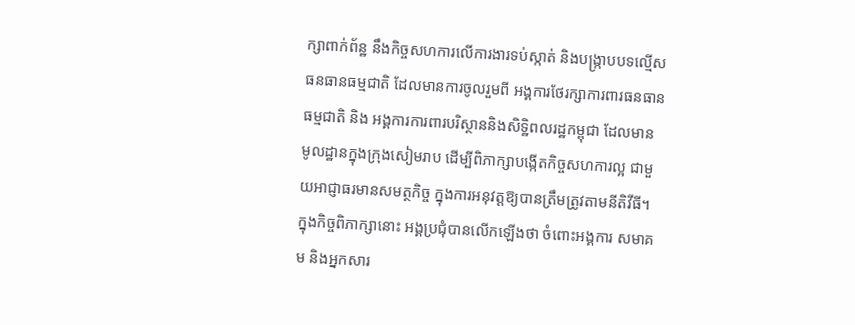ក្សាពាក់ព័ន្ឋ នឹងកិច្ចសហការលើការងារទប់ស្កាត់ និងបង្ក្រាបបទល្មើសធនធានធម្មជាតិ ដែលមានការចូលរួមពី អង្គការថែរក្សាការពារធនធានធម្មជាតិ និង អង្គការការពារបរិស្ថាននិងសិទ្ឋិពលរដ្ឋកម្ពុជា ដែលមានមូលដ្ឋានក្នុងក្រុងសៀមរាប ដើម្បីពិភាក្សាបង្កើតកិច្ចសហការល្អ ជាមួយអាជ្ញាធរមានសមត្ថកិច្ច ក្នុងការអនុវត្តឱ្យបានត្រឹមត្រូវតាមនីតិវីធី។
ក្នុងកិច្ចពិភាក្សានោះ អង្គប្រជុំបានលើកឡើងថា ចំពោះអង្គការ សមាគម និងអ្នកសារ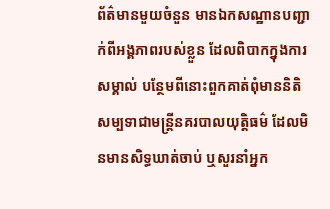ព័ត៌មានមួយចំនួន មានឯកសណ្ឋានបញ្ជាក់ពីអង្គភាពរបស់ខ្លួន ដែលពិបាកក្នុងការសម្គាល់ បន្ថែមពីនោះពួកគាត់ពុំមាននិតិសម្បទាជាមន្ត្រីនគរបាលយុត្តិធម៌ ដែលមិនមានសិទ្ធឃាត់ចាប់ ឬសួរនាំអ្នក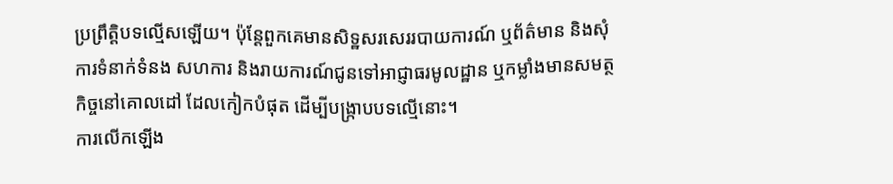ប្រព្រឹត្តិបទល្មើសឡើយ។ ប៉ុន្តែពួកគេមានសិទ្ឋសរសេររបាយការណ៍ ឬព័ត៌មាន និងសុំការទំនាក់ទំនង សហការ និងរាយការណ៍ជូនទៅអាជ្ញាធរមូលដ្ឋាន ឬកម្លាំងមានសមត្ថកិច្ចនៅគោលដៅ ដែលកៀកបំផុត ដើម្បីបង្ក្រាបបទល្មើនោះ។
ការលើកឡើង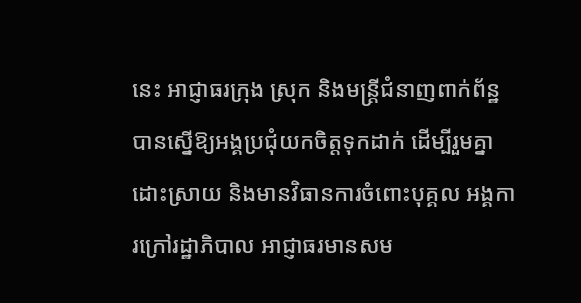នេះ អាជ្ញាធរក្រុង ស្រុក និងមន្ត្រីជំនាញពាក់ព័ន្ឋ បានស្នើឱ្យអង្គប្រជុំយកចិត្តទុកដាក់ ដើម្បីរួមគ្នាដោះស្រាយ និងមានវិធានការចំពោះបុគ្គល អង្គការក្រៅរដ្ឋាភិបាល អាជ្ញាធរមានសម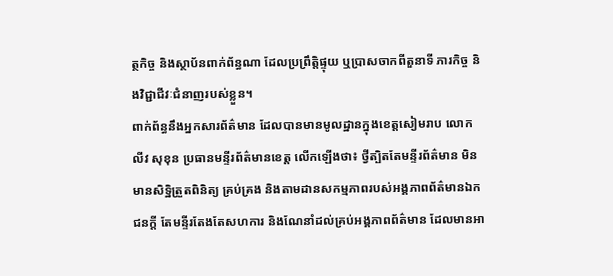ត្ថកិច្ច និងស្ថាប័នពាក់ព័ន្ធណា ដែលប្រព្រឹត្តិផ្ទុយ ឬប្រាសចាកពីតួនាទី ភារកិច្ច និងវិជ្ជាជីវៈជំនាញរបស់ខ្លួន។
ពាក់ព័ន្ធនឹងអ្នកសារព័ត៌មាន ដែលបានមានមូលដ្ឋានក្នុងខេត្តសៀមរាប លោក លីវ សុខុន ប្រធានមន្ទីរព័ត៌មានខេត្ត លើកឡើងថា៖ ថ្វីត្បិតតែមន្ទីរព័ត៌មាន មិនមានសិទ្ឋិត្រួតពិនិត្យ គ្រប់គ្រង និងតាមដានសកម្មភាពរបស់អង្គភាពព័ត៌មានឯកជនក្តី តែមន្ទីរតែងតែសហការ និងណែនាំដល់គ្រប់អង្គភាពព័ត៌មាន ដែលមានអា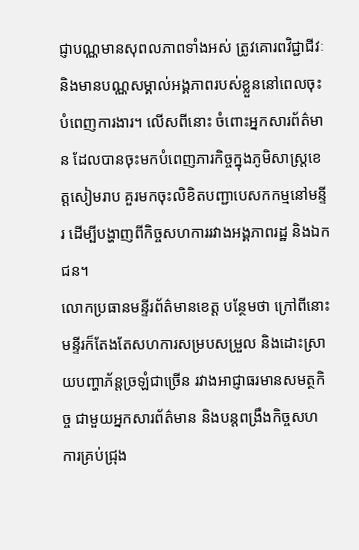ជ្ញាបណ្ណមានសុពលភាពទាំងអស់ ត្រូវគោរពវិជ្ជាជីវៈ និងមានបណ្ណសម្គាល់អង្គភាពរបស់ខ្លួននៅពេលចុះបំពេញការងារ។ លើសពីនោះ ចំពោះអ្នកសារព័ត៌មាន ដែលបានចុះមកបំពេញភារកិច្ចក្នុងភូមិសាស្ត្រខេត្តសៀមរាប គួរមកចុះលិខិតបញ្ជាបេសកកម្មនៅមន្ទីរ ដើម្បីបង្ហាញពីកិច្ចសហការរវាងអង្គភាពរដ្ឋ និងឯកជន។
លោកប្រធានមន្ទីរព័ត៌មានខេត្ត បន្ថែមថា ក្រៅពីនោះ មន្ទីរក៏តែងតែសហការសម្របសម្រួល និងដោះស្រាយបញ្ហាភ័ន្តច្រឡំជាច្រើន រវាងអាជ្ញាធរមានសមត្ថកិច្ច ជាមួយអ្នកសារព័ត៌មាន និងបន្តពង្រឹងកិច្ចសហការគ្រប់ជ្រុង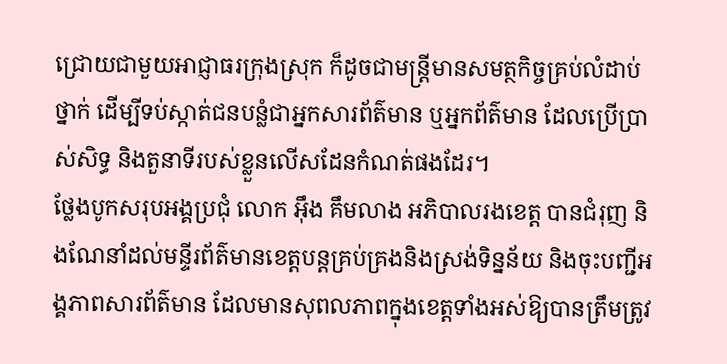ជ្រោយជាមួយអាជ្ញាធរក្រុងស្រុក ក៏ដូចជាមន្ត្រីមានសមត្ថកិច្ចគ្រប់លំដាប់ថ្នាក់ ដើម្បីទប់ស្កាត់ជនបន្លំជាអ្នកសារព័ត៌មាន ឬអ្នកព័ត៌មាន ដែលប្រើប្រាស់សិទ្ធ និងតួនាទីរបស់ខ្លួនលើសដែនកំណត់ផងដែរ។
ថ្លែងបូកសរុបអង្គប្រជុំ លោក អ៊ឹង គឹមលាង អភិបាលរងខេត្ត បានជំរុញ និងណែនាំដល់មន្ទីរព័ត៌មានខេត្តបន្តគ្រប់គ្រងនិងស្រង់ទិន្នន័យ និងចុះបញ្ជីអង្គភាពសារព័ត៌មាន ដែលមានសុពលភាពក្នុងខេត្តទាំងអស់ឱ្យបានត្រឹមត្រូវ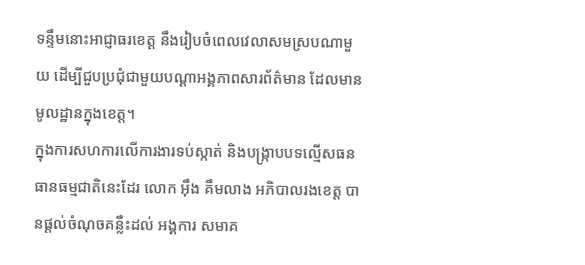ទន្ទឹមនោះអាជ្ញាធរខេត្ត នឹងរៀបចំពេលវេលាសមស្របណាមួយ ដើម្បីជួបប្រជុំជាមួយបណ្តាអង្គភាពសារព័ត៌មាន ដែលមានមូលដ្ឋានក្នុងខេត្ត។
ក្នុងការសហការលើការងារទប់ស្កាត់ និងបង្ក្រាបបទល្មើសធនធានធម្មជាតិនេះដែរ លោក អ៊ឹង គឹមលាង អភិបាលរងខេត្ត បានផ្ដល់ចំណុចគន្លឺះដល់ អង្គការ សមាគ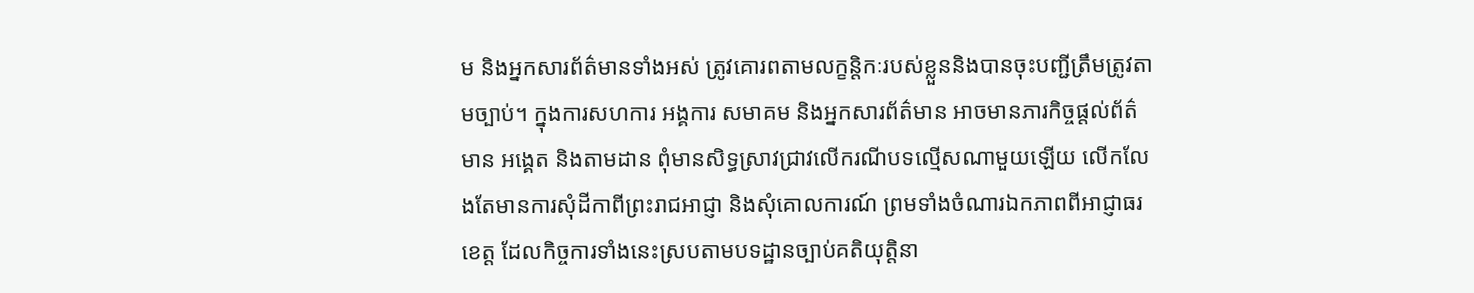ម និងអ្នកសារព័ត៌មានទាំងអស់ ត្រូវគោរពតាមលក្ខន្តិកៈរបស់ខ្លួននិងបានចុះបញ្ជីត្រឹមត្រូវតាមច្បាប់។ ក្នុងការសហការ អង្គការ សមាគម និងអ្នកសារព័ត៌មាន អាចមានភារកិច្ចផ្តល់ព័ត៌មាន អង្គេត និងតាមដាន ពុំមានសិទ្ធស្រាវជ្រាវលើករណីបទល្មើសណាមួយឡើយ លើកលែងតែមានការសុំដីកាពីព្រះរាជអាជ្ញា និងសុំគោលការណ៍ ព្រមទាំងចំណារឯកភាពពីអាជ្ញាធរខេត្ត ដែលកិច្ចការទាំងនេះស្របតាមបទដ្ឋានច្បាប់គតិយុត្តិនា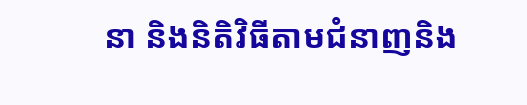នា និងនិតិវិធីតាមជំនាញនិង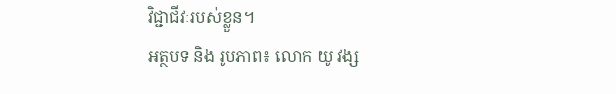វិជ្ជាជីវៈរបស់ខ្លួន។
អត្ថបទ និង រូបភាព៖ លោក យូ វង្ស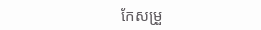កែសម្រួ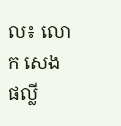ល៖ លោក សេង ផល្លី